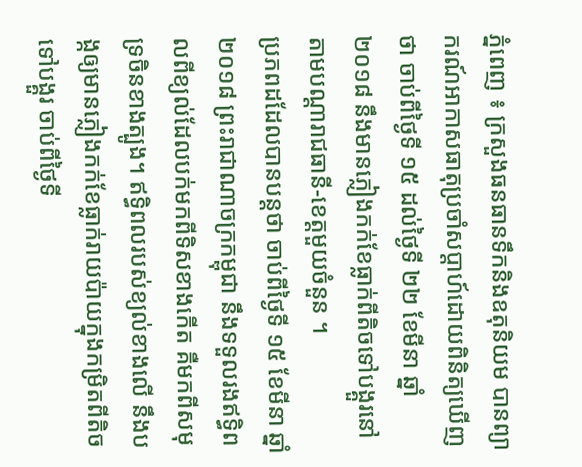ភ្នំពេញ ៖ ក្រសួងធនធានទឹកនិងឧតុនិយម បានព្យាករណ៍អាកាសធាតុប្រចាំសប្តាហ៍ដោយពិនិត្យឃើញថា ចាប់ពីថ្ងៃទី ១៥ ដល់ថ្ងៃទី ២២ ខែមីនា ឆ្នាំ ២០១៨ នឹងមានភ្លៀងកក់ខែធ្លាក់ពីតិចទៅបង្គួរនៅតាមបណ្តារាជធានី-ខេត្តមួយចំនួន ។
ប្រភពដដែលបានបន្តថា ចាប់ពីថ្ងៃទី ១៥ ខែមីនា ឆ្នាំ ២០១៨ ព្រះរាជាណាចក្រកម្ពុជា នឹងទទួលរងឥទ្ធិពលពីខ្យល់ដែលបក់មកពីទិសខាងកើត គឺមកពីសមុទ្រចិនខាងត្បូង។ ឥទ្ធិពលរបស់ខ្យល់ខាងលើ នឹងបង្កឲ្យមានភ្លៀងកក់ខែធ្លាក់រាយប៉ាយក្នុងកម្រិតពីតិចទៅបង្គួរ ចាប់ពីថ្ងៃទី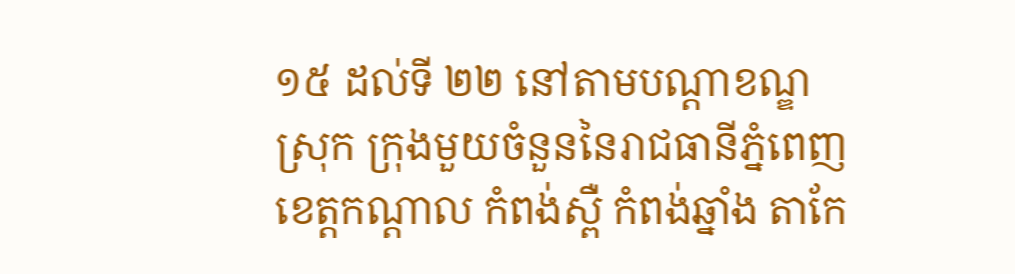១៥ ដល់ទី ២២ នៅតាមបណ្តាខណ្ឌ ស្រុក ក្រុងមួយចំនួននៃរាជធានីភ្នំពេញ ខេត្តកណ្តាល កំពង់ស្ពឺ កំពង់ឆ្នាំង តាកែ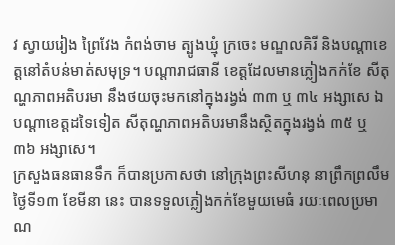វ ស្វាយរៀង ព្រៃវែង កំពង់ចាម ត្បូងឃ្មុំ ក្រចេះ មណ្ឌលគិរី និងបណ្តាខេត្តនៅតំបន់មាត់សមុទ្រ។ បណ្តារាជធានី ខេត្តដែលមានភ្លៀងកក់ខែ សីតុណ្ហភាពអតិបរមា នឹងថយចុះមកនៅក្នុងរង្វង់ ៣៣ ឬ ៣៤ អង្សាសេ ឯបណ្តាខេត្តដទៃទៀត សីតុណ្ហភាពអតិបរមានឹងស្ថិតក្នុងរង្វង់ ៣៥ ឬ ៣៦ អង្សាសេ។
ក្រសួងធនធានទឹក ក៏បានប្រកាសថា នៅក្រុងព្រះសីហនុ នាព្រឹកព្រលឹមថ្ងៃទី១៣ ខែមីនា នេះ បានទទួលភ្លៀងកក់ខែមួយមេធំ រយៈពេលប្រមាណ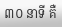៣០ នាទី គឺ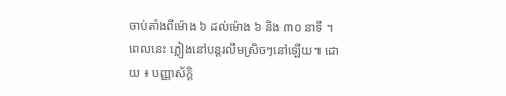ចាប់តាំងពីម៉ោង ៦ ដល់ម៉ោង ៦ និង ៣០ នាទី ។ ពេលនេះ ភ្លៀងនៅបន្តរលឹមស្រិចៗនៅឡើយ៕ ដោយ ៖ បញ្ញាស័ក្តិ